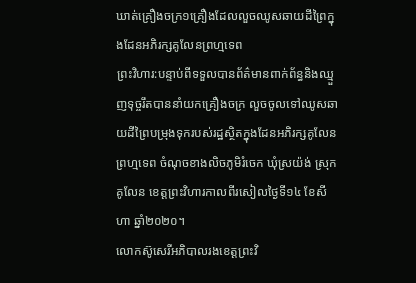ឃាត់គ្រឿងចក្រ១គ្រឿងដែលលួចឈូសឆាយដីព្រៃក្នុងដែនអភិរក្សគូលែនព្រហ្មទេព
ព្រះវិហារ:បន្ទាប់ពីទទួលបានព័ត៌មានពាក់ព័ន្ធនិងឈ្មួញទុច្ចរឹតបាននាំយកគ្រឿងចក្រ លួចចូលទៅឈូសឆាយដីព្រៃបម្រុងទុករបស់រដ្ឋស្ថិតក្នុងដែនអភិរក្សគូលែនព្រហ្មទេព ចំណុចខាងលិចភូមិរំចេក ឃុំស្រយ៉ង់ ស្រុកគូលែន ខេត្តព្រះវិហារកាលពីរសៀលថ្ងៃទី១៤ ខែសីហា ឆ្នាំ២០២០។
លោកស៊ូសេរីអភិបាលរងខេត្តព្រះវិ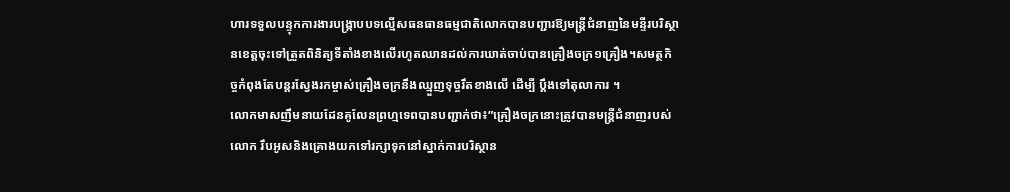ហារទទួលបន្ទុកការងារបង្ក្រាបបទល្មើសធនធានធម្មជាតិលោកបានបញ្ជារឱ្យមន្ត្រីជំនាញនៃមន្ទីរបរិស្ថានខេត្តចុះទៅត្រួតពិនិត្យទីតាំងខាងលើរហូតឈានដល់ការឃាត់ចាប់បានគ្រឿងចក្រ១គ្រឿង។សមត្ថកិច្ចកំពុងតែបន្តរស្វែងរកម្ចាស់គ្រឿងចក្រនឹងឈ្មួញទុច្ចរឹតខាងលើ ដើម្បី ប្តឹងទៅតុលាការ ។
លោកមាសញឹមនាយដែនគូលែនព្រហ្មទេពបានបញ្ជាក់ថា៖”គ្រឿងចក្រនោះត្រូវបានមន្ត្រីជំនាញរបស់លោក រឹបអូសនិងគ្រោងយកទៅរក្សាទុកនៅស្នាក់ការបរិស្ថាន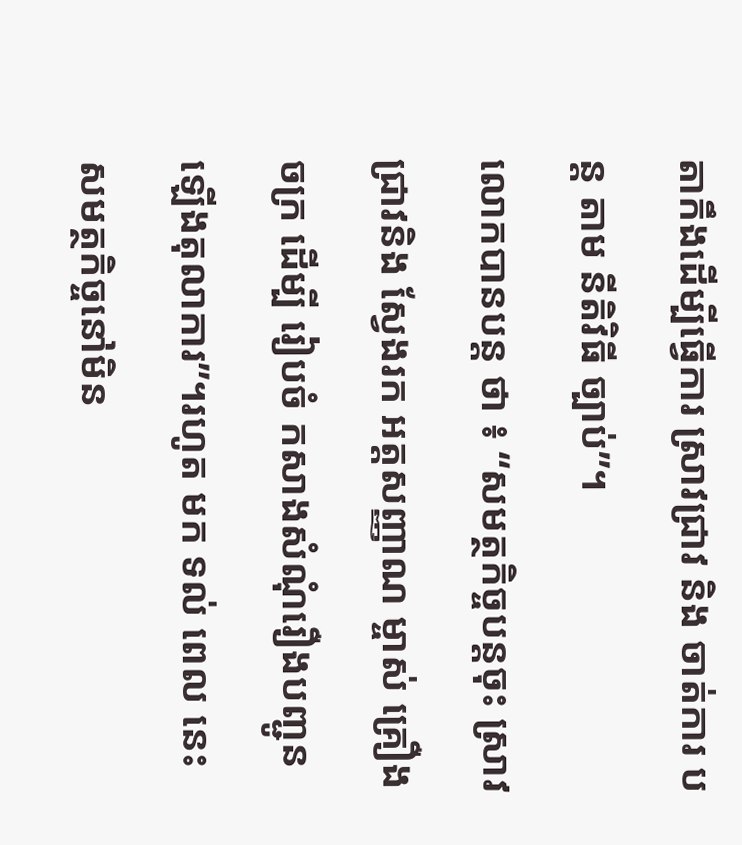តាកឹងដើម្បីធ្វើការ ស្រាវជ្រាវ និង ចាត់ការ បន្ត តាម នីតិវិធី ច្បាប់”។
លោកបានបន្ត ថា ៖ “សមត្ថកិច្ចបន្តចុះ ស្រាវជ្រាវនិង ស្វែងរក អត្តសញ្ញាណ ម្ចាស់ គ្រឿងចក្រ ដើម្បី រៀបចំ កសាងសំណុំរឿងបញ្ជូនឡើងតុលាការ”។រហូត មក ទល់ ពេល នេះ សមត្ថកិច្ចនៅមិន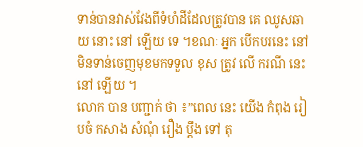ទាន់បានវាស់វែងពីទំហំដីដែលត្រូវបាន គេ ឈូសឆាយ នោះ នៅ ឡើយ ទេ ។ខណៈ អ្នក បើកបរនេះ នៅ មិនទាន់ចេញមុខមកទទួល ខុស ត្រូវ លើ ករណី នេះ នៅ ឡើយ ។
លោក បាន បញ្ជាក់ ថា ៖”ពេល នេះ យើង កំពុង រៀបចំ កសាង សំណុំ រឿង ប្ដឹង ទៅ តុ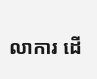លាការ ដើ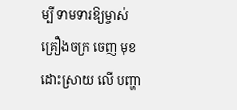ម្បី ទាមទារឱ្យម្ចាស់ គ្រឿងចក្រ ចេញ មុខ ដោះស្រាយ លើ បញ្ហា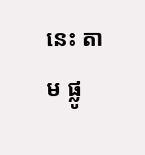នេះ តាម ផ្លូ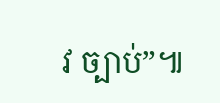វ ច្បាប់”៕